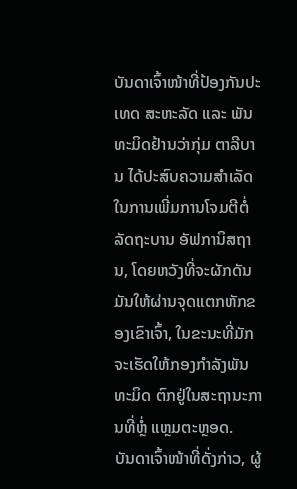ບັນດາເຈົ້າໜ້າທີ່ປ້ອງກັນປະເທດ ສະຫະລັດ ແລະ ພັນທະມິດຢ້ານວ່າກຸ່ມ ຕາລີບານ ໄດ້ປະສົບຄວາມສຳເລັດໃນການເພີ່ມການໂຈມຕີຕໍ່ລັດຖະບານ ອັຟການິສຖານ, ໂດຍຫວັງທີ່ຈະຜັກດັນມັນໃຫ້ຜ່ານຈຸດແຕກຫັກຂອງເຂົາເຈົ້າ, ໃນຂະນະທີ່ມັກຈະເຮັດໃຫ້ກອງກຳລັງພັນທະມິດ ຕົກຢູ່ໃນສະຖານະການທີ່ຫຼໍ່ ແຫຼມຕະຫຼອດ.
ບັນດາເຈົ້າໜ້າທີ່ດັ່ງກ່າວ, ຜູ້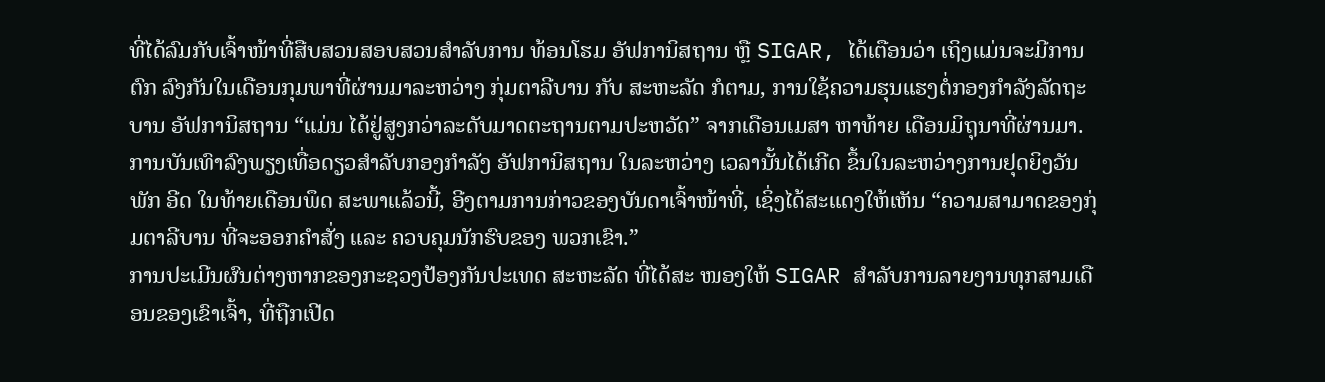ທີ່ໄດ້ລົມກັບເຈົ້າໜ້າທີ່ສືບສວນສອບສວນສຳລັບການ ທ້ອນໂຮມ ອັຟການິສຖານ ຫຼື SIGAR, ໄດ້ເຕືອນວ່າ ເຖິງແມ່ນຈະມີການຕົກ ລົງກັນໃນເດືອນກຸມພາທີ່ຜ່ານມາລະຫວ່າງ ກຸ່ມຕາລີບານ ກັບ ສະຫະລັດ ກໍຕາມ, ການໃຊ້ຄວາມຮຸນແຮງຕໍ່ກອງກຳລັງລັດຖະບານ ອັຟການິສຖານ “ແມ່ນ ໄດ້ຢູ່ສູງກວ່າລະດັບມາດຕະຖານຕາມປະຫວັດ” ຈາກເດືອນເມສາ ຫາທ້າຍ ເດືອນມິຖຸນາທີ່ຜ່ານມາ.
ການບັນເທົາລົງພຽງເທື່ອດຽວສຳລັບກອງກຳລັງ ອັຟການິສຖານ ໃນລະຫວ່າງ ເວລານັ້ນໄດ້ເກີດ ຂຶ້ນໃນລະຫວ່າງການຢຸດຍິງວັນພັກ ອີດ ໃນທ້າຍເດືອນພຶດ ສະພາແລ້ວນີ້, ອີງຕາມການກ່າວຂອງບັນດາເຈົ້າໜ້າທີ່, ເຊິ່ງໄດ້ສະແດງໃຫ້ເຫັນ “ຄວາມສາມາດຂອງກຸ່ມຕາລີບານ ທີ່ຈະອອກຄຳສັ່ງ ແລະ ຄວບຄຸມນັກຮົບຂອງ ພວກເຂົາ.”
ການປະເມີນຜົນຕ່າງຫາກຂອງກະຊວງປ້ອງກັນປະເທດ ສະຫະລັດ ທີ່ໄດ້ສະ ໜອງໃຫ້ SIGAR ສຳລັບການລາຍງານທຸກສາມເດືອນຂອງເຂົາເຈົ້າ, ທີ່ຖືກເປີດ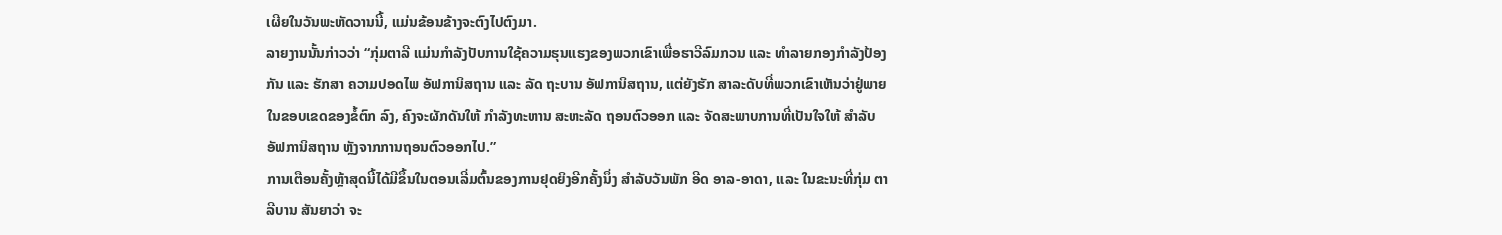ເຜີຍໃນວັນພະຫັດວານນີ້, ແມ່ນຂ້ອນຂ້າງຈະຕົງໄປຕົງມາ.
ລາຍງານນັ້ນກ່າວວ່າ “ກຸ່ມຕາລີ ແມ່ນກຳລັງປັບການໃຊ້ຄວາມຮຸນແຮງຂອງພວກເຂົາເພື່ອຮາວີລົມກວນ ແລະ ທຳລາຍກອງກຳລັງປ້ອງກັນ ແລະ ຮັກສາ ຄວາມປອດໄພ ອັຟການິສຖານ ແລະ ລັດ ຖະບານ ອັຟການິສຖານ, ແຕ່ຍັງຮັກ ສາລະດັບທີ່ພວກເຂົາເຫັນວ່າຢູ່ພາຍໃນຂອບເຂດຂອງຂໍ້ຕົກ ລົງ, ຄົງຈະຜັກດັນໃຫ້ ກຳລັງທະຫານ ສະຫະລັດ ຖອນຕົວອອກ ແລະ ຈັດສະພາບການທີ່ເປັນໃຈໃຫ້ ສຳລັບ ອັຟການິສຖານ ຫຼັງຈາກການຖອນຕົວອອກໄປ.”
ການເຕືອນຄັ້ງຫຼ້າສຸດນີ້ໄດ້ມີຂຶ້ນໃນຕອນເລີ່ມຕົ້ນຂອງການຢຸດຍິງອີກຄັ້ງນຶ່ງ ສຳລັບວັນພັກ ອີດ ອາລ-ອາດາ, ແລະ ໃນຂະນະທີ່ກຸ່ມ ຕາລີບານ ສັນຍາວ່າ ຈະ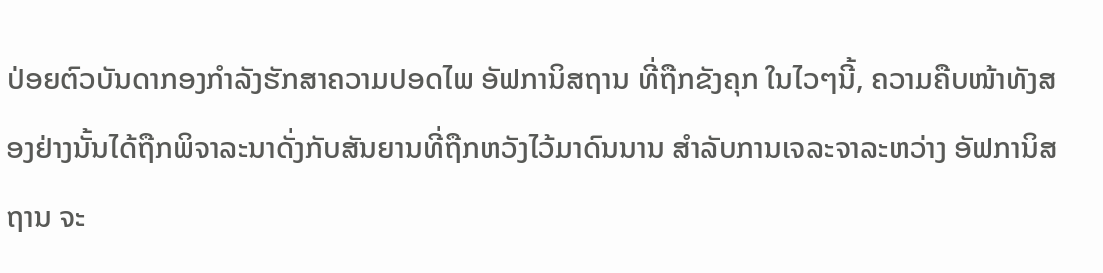ປ່ອຍຕົວບັນດາກອງກຳລັງຮັກສາຄວາມປອດໄພ ອັຟການິສຖານ ທີ່ຖືກຂັງຄຸກ ໃນໄວໆນີ້, ຄວາມຄືບໜ້າທັງສອງຢ່າງນັ້ນໄດ້ຖືກພິຈາລະນາດັ່ງກັບສັນຍານທີ່ຖືກຫວັງໄວ້ມາດົນນານ ສຳລັບການເຈລະຈາລະຫວ່າງ ອັຟການິສຖານ ຈະ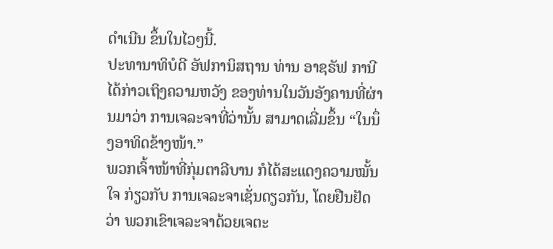ດຳເນີນ ຂຶ້ນໃນໄວໆນີ້.
ປະທານາທິບໍດີ ອັຟການິສຖານ ທ່ານ ອາຊຣັຟ ການີ ໄດ້ກ່າວເຖິງຄວາມຫວັງ ຂອງທ່ານໃນວັນອັງຄານທີ່ຜ່ານມາວ່າ ການເຈລະຈາທີ່ວ່ານັ້ນ ສາມາດເລີ່ມຂຶ້ນ “ໃນນຶ່ງອາທິດຂ້າງໜ້າ.”
ພວກເຈົ້າໜ້າທີ່ກຸ່ມຕາລີບານ ກໍໄດ້ສະແດງຄວາມໝັ້ນໃຈ ກ່ຽວກັບ ການເຈລະຈາເຊັ່ນດຽວກັນ, ໂດຍຢືນຢັດວ່າ ພວກເຂົາເຈລະຈາດ້ວຍເຈຕະ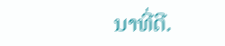ນາທີ່ດີ.